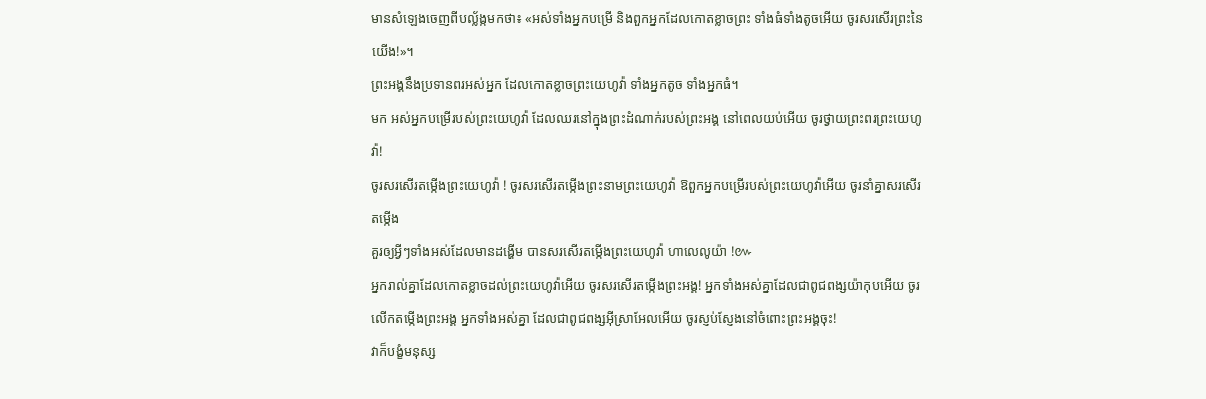មានសំឡេងចេញពីបល្ល័ង្កមកថា៖ «អស់ទាំងអ្នកបម្រើ និងពួកអ្នកដែលកោតខ្លាចព្រះ ទាំងធំទាំងតូចអើយ ចូរសរសើរព្រះនៃយើង!»។
ព្រះអង្គនឹងប្រទានពរអស់អ្នក ដែលកោតខ្លាចព្រះយេហូវ៉ា ទាំងអ្នកតូច ទាំងអ្នកធំ។
មក អស់អ្នកបម្រើរបស់ព្រះយេហូវ៉ា ដែលឈរនៅក្នុងព្រះដំណាក់របស់ព្រះអង្គ នៅពេលយប់អើយ ចូរថ្វាយព្រះពរព្រះយេហូវ៉ា!
ចូរសរសើរតម្កើងព្រះយេហូវ៉ា ! ចូរសរសើរតម្កើងព្រះនាមព្រះយេហូវ៉ា ឱពួកអ្នកបម្រើរបស់ព្រះយេហូវ៉ាអើយ ចូរនាំគ្នាសរសើរតម្កើង
គួរឲ្យអ្វីៗទាំងអស់ដែលមានដង្ហើម បានសរសើរតម្កើងព្រះយេហូវ៉ា ហាលេលូយ៉ា !៚
អ្នករាល់គ្នាដែលកោតខ្លាចដល់ព្រះយេហូវ៉ាអើយ ចូរសរសើរតម្កើងព្រះអង្គ! អ្នកទាំងអស់គ្នាដែលជាពូជពង្សយ៉ាកុបអើយ ចូរលើកតម្កើងព្រះអង្គ អ្នកទាំងអស់គ្នា ដែលជាពូជពង្សអ៊ីស្រាអែលអើយ ចូរស្ញប់ស្ញែងនៅចំពោះព្រះអង្គចុះ!
វាក៏បង្ខំមនុស្ស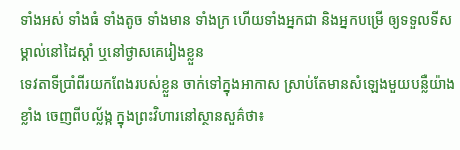ទាំងអស់ ទាំងធំ ទាំងតូច ទាំងមាន ទាំងក្រ ហើយទាំងអ្នកជា និងអ្នកបម្រើ ឲ្យទទួលទីសម្គាល់នៅដៃស្តាំ ឬនៅថ្ងាសគេរៀងខ្លួន
ទេវតាទីប្រាំពីរយកពែងរបស់ខ្លួន ចាក់ទៅក្នុងអាកាស ស្រាប់តែមានសំឡេងមួយបន្លឺយ៉ាងខ្លាំង ចេញពីបល្ល័ង្ក ក្នុងព្រះវិហារនៅស្ថានសួគ៌ថា៖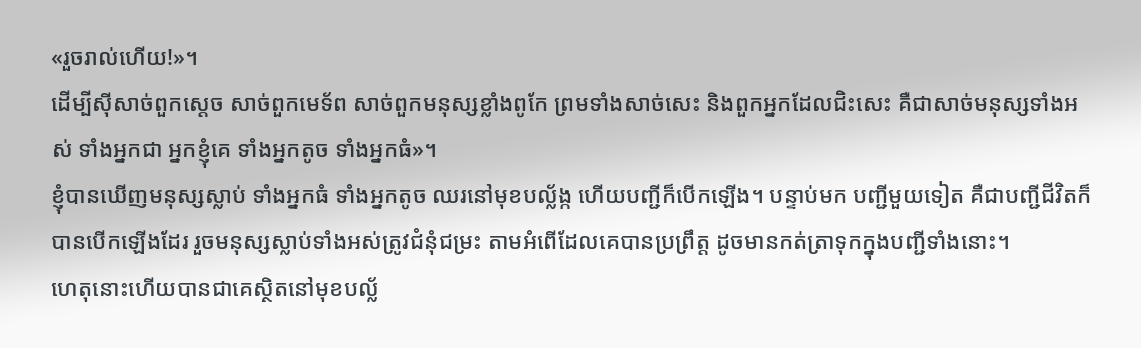«រួចរាល់ហើយ!»។
ដើម្បីស៊ីសាច់ពួកស្តេច សាច់ពួកមេទ័ព សាច់ពួកមនុស្សខ្លាំងពូកែ ព្រមទាំងសាច់សេះ និងពួកអ្នកដែលជិះសេះ គឺជាសាច់មនុស្សទាំងអស់ ទាំងអ្នកជា អ្នកខ្ញុំគេ ទាំងអ្នកតូច ទាំងអ្នកធំ»។
ខ្ញុំបានឃើញមនុស្សស្លាប់ ទាំងអ្នកធំ ទាំងអ្នកតូច ឈរនៅមុខបល្ល័ង្ក ហើយបញ្ជីក៏បើកឡើង។ បន្ទាប់មក បញ្ជីមួយទៀត គឺជាបញ្ជីជីវិតក៏បានបើកឡើងដែរ រួចមនុស្សស្លាប់ទាំងអស់ត្រូវជំនុំជម្រះ តាមអំពើដែលគេបានប្រព្រឹត្ត ដូចមានកត់ត្រាទុកក្នុងបញ្ជីទាំងនោះ។
ហេតុនោះហើយបានជាគេស្ថិតនៅមុខបល្ល័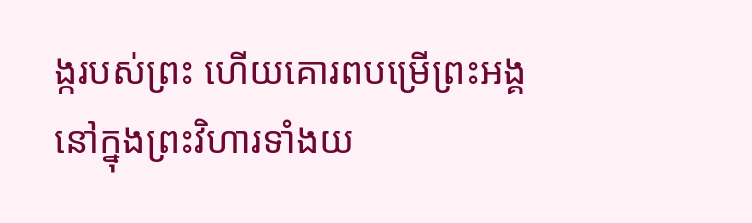ង្ករបស់ព្រះ ហើយគោរពបម្រើព្រះអង្គ នៅក្នុងព្រះវិហារទាំងយ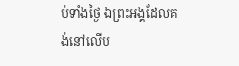ប់ទាំងថ្ងៃ ឯព្រះអង្គដែលគង់នៅលើប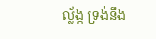ល្ល័ង្ក ទ្រង់នឹង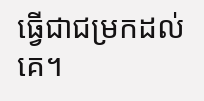ធ្វើជាជម្រកដល់គេ។